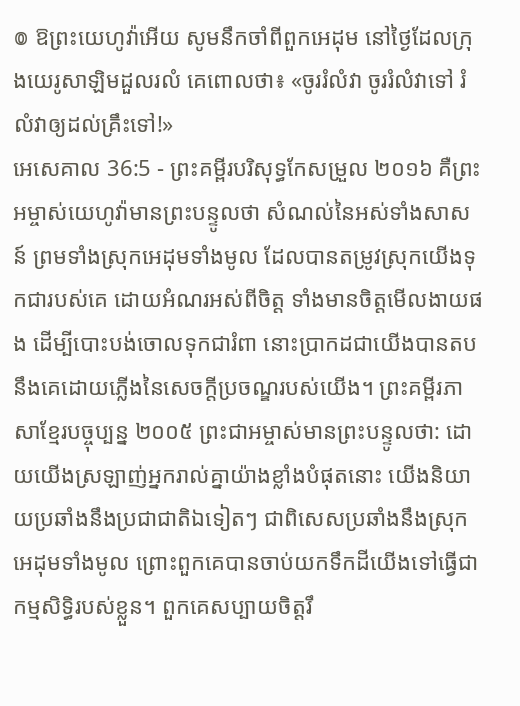៙ ឱព្រះយេហូវ៉ាអើយ សូមនឹកចាំពីពួកអេដុម នៅថ្ងៃដែលក្រុងយេរូសាឡិមដួលរលំ គេពោលថា៖ «ចូររំលំវា ចូររំលំវាទៅ រំលំវាឲ្យដល់គ្រឹះទៅ!»
អេសេគាល 36:5 - ព្រះគម្ពីរបរិសុទ្ធកែសម្រួល ២០១៦ គឺព្រះអម្ចាស់យេហូវ៉ាមានព្រះបន្ទូលថា សំណល់នៃអស់ទាំងសាសន៍ ព្រមទាំងស្រុកអេដុមទាំងមូល ដែលបានតម្រូវស្រុកយើងទុកជារបស់គេ ដោយអំណរអស់ពីចិត្ត ទាំងមានចិត្តមើលងាយផង ដើម្បីបោះបង់ចោលទុកជារំពា នោះប្រាកដជាយើងបានតបនឹងគេដោយភ្លើងនៃសេចក្ដីប្រចណ្ឌរបស់យើង។ ព្រះគម្ពីរភាសាខ្មែរបច្ចុប្បន្ន ២០០៥ ព្រះជាអម្ចាស់មានព្រះបន្ទូលថា: ដោយយើងស្រឡាញ់អ្នករាល់គ្នាយ៉ាងខ្លាំងបំផុតនោះ យើងនិយាយប្រឆាំងនឹងប្រជាជាតិឯទៀតៗ ជាពិសេសប្រឆាំងនឹងស្រុកអេដុមទាំងមូល ព្រោះពួកគេបានចាប់យកទឹកដីយើងទៅធ្វើជាកម្មសិទ្ធិរបស់ខ្លួន។ ពួកគេសប្បាយចិត្តរឹ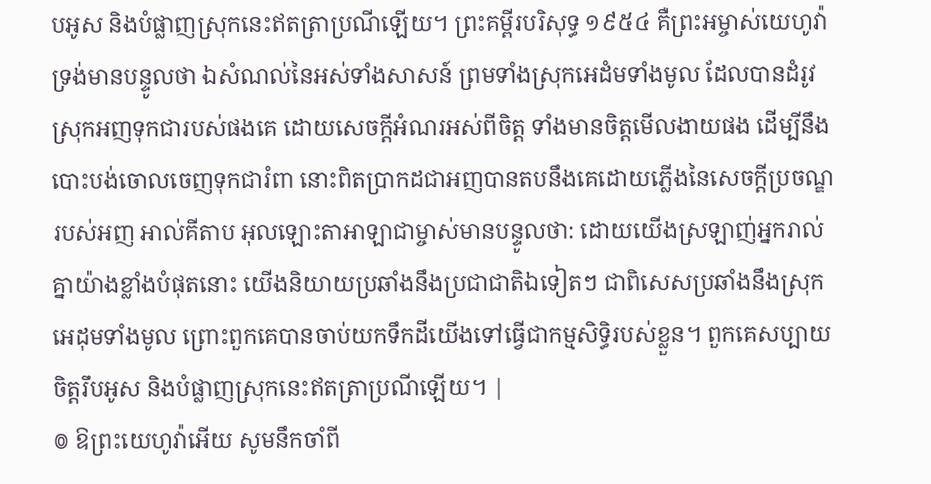បអូស និងបំផ្លាញស្រុកនេះឥតត្រាប្រណីឡើយ។ ព្រះគម្ពីរបរិសុទ្ធ ១៩៥៤ គឺព្រះអម្ចាស់យេហូវ៉ាទ្រង់មានបន្ទូលថា ឯសំណល់នៃអស់ទាំងសាសន៍ ព្រមទាំងស្រុកអេដំមទាំងមូល ដែលបានដំរូវស្រុកអញទុកជារបស់ផងគេ ដោយសេចក្ដីអំណរអស់ពីចិត្ត ទាំងមានចិត្តមើលងាយផង ដើម្បីនឹងបោះបង់ចោលចេញទុកជារំពា នោះពិតប្រាកដជាអញបានតបនឹងគេដោយភ្លើងនៃសេចក្ដីប្រចណ្ឌរបស់អញ អាល់គីតាប អុលឡោះតាអាឡាជាម្ចាស់មានបន្ទូលថា: ដោយយើងស្រឡាញ់អ្នករាល់គ្នាយ៉ាងខ្លាំងបំផុតនោះ យើងនិយាយប្រឆាំងនឹងប្រជាជាតិឯទៀតៗ ជាពិសេសប្រឆាំងនឹងស្រុកអេដុមទាំងមូល ព្រោះពួកគេបានចាប់យកទឹកដីយើងទៅធ្វើជាកម្មសិទ្ធិរបស់ខ្លួន។ ពួកគេសប្បាយចិត្តរឹបអូស និងបំផ្លាញស្រុកនេះឥតត្រាប្រណីឡើយ។ |
៙ ឱព្រះយេហូវ៉ាអើយ សូមនឹកចាំពី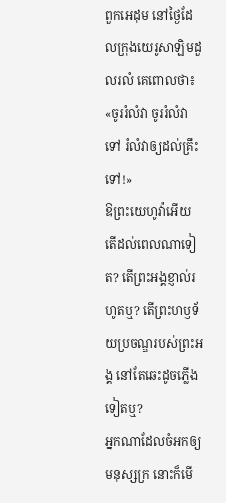ពួកអេដុម នៅថ្ងៃដែលក្រុងយេរូសាឡិមដួលរលំ គេពោលថា៖ «ចូររំលំវា ចូររំលំវាទៅ រំលំវាឲ្យដល់គ្រឹះទៅ!»
ឱព្រះយេហូវ៉ាអើយ តើដល់ពេលណាទៀត? តើព្រះអង្គខ្ញាល់រហូតឬ? តើព្រះហឫទ័យប្រចណ្ឌរបស់ព្រះអង្គ នៅតែឆេះដូចភ្លើងទៀតឬ?
អ្នកណាដែលចំអកឲ្យមនុស្សក្រ នោះក៏មើ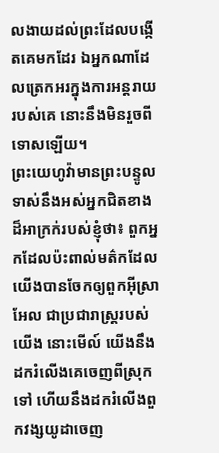លងាយដល់ព្រះដែលបង្កើតគេមកដែរ ឯអ្នកណាដែលត្រេកអរក្នុងការអន្តរាយរបស់គេ នោះនឹងមិនរួចពីទោសឡើយ។
ព្រះយេហូវ៉ាមានព្រះបន្ទូលទាស់នឹងអស់អ្នកជិតខាងដ៏អាក្រក់របស់ខ្ញុំថា៖ ពួកអ្នកដែលប៉ះពាល់មត៌កដែលយើងបានចែកឲ្យពួកអ៊ីស្រាអែល ជាប្រជារាស្ត្ររបស់យើង នោះមើល៍ យើងនឹងដករំលើងគេចេញពីស្រុកទៅ ហើយនឹងដករំលើងពួកវង្សយូដាចេញ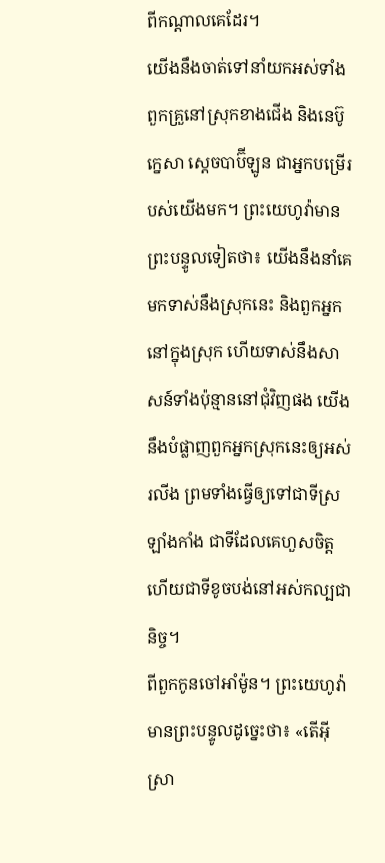ពីកណ្ដាលគេដែរ។
យើងនឹងចាត់ទៅនាំយកអស់ទាំងពួកគ្រួនៅស្រុកខាងជើង និងនេប៊ូក្នេសា ស្តេចបាប៊ីឡូន ជាអ្នកបម្រើរបស់យើងមក។ ព្រះយេហូវ៉ាមានព្រះបន្ទូលទៀតថា៖ យើងនឹងនាំគេមកទាស់នឹងស្រុកនេះ និងពួកអ្នកនៅក្នុងស្រុក ហើយទាស់នឹងសាសន៍ទាំងប៉ុន្មាននៅជុំវិញផង យើងនឹងបំផ្លាញពួកអ្នកស្រុកនេះឲ្យអស់រលីង ព្រមទាំងធ្វើឲ្យទៅជាទីស្រឡាំងកាំង ជាទីដែលគេហួសចិត្ត ហើយជាទីខូចបង់នៅអស់កល្បជានិច្ច។
ពីពួកកូនចៅអាំម៉ូន។ ព្រះយេហូវ៉ាមានព្រះបន្ទូលដូច្នេះថា៖ «តើអ៊ីស្រា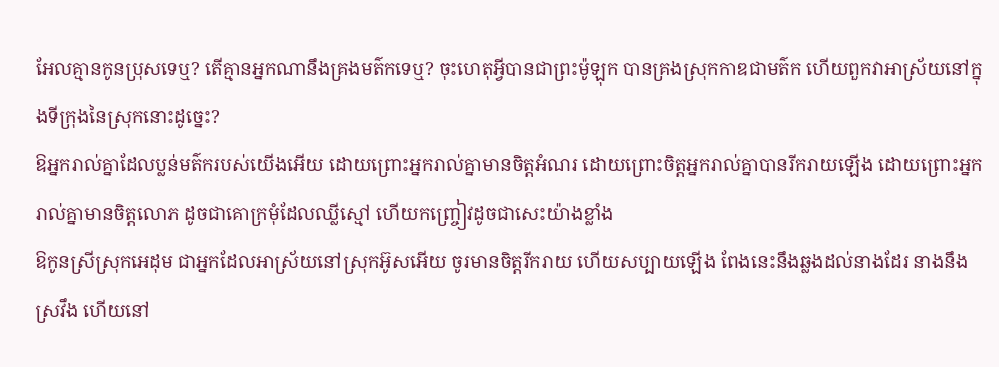អែលគ្មានកូនប្រុសទេឬ? តើគ្មានអ្នកណានឹងគ្រងមត៌កទេឬ? ចុះហេតុអ្វីបានជាព្រះម៉ូឡុក បានគ្រងស្រុកកាឌជាមត៌ក ហើយពួកវាអាស្រ័យនៅក្នុងទីក្រុងនៃស្រុកនោះដូច្នេះ?
ឱអ្នករាល់គ្នាដែលប្លន់មត៌ករបស់យើងអើយ ដោយព្រោះអ្នករាល់គ្នាមានចិត្តអំណរ ដោយព្រោះចិត្តអ្នករាល់គ្នាបានរីករាយឡើង ដោយព្រោះអ្នករាល់គ្នាមានចិត្តលោភ ដូចជាគោក្រមុំដែលឈ្លីស្មៅ ហើយកញ្ច្រៀវដូចជាសេះយ៉ាងខ្លាំង
ឱកូនស្រីស្រុកអេដុម ជាអ្នកដែលអាស្រ័យនៅស្រុកអ៊ូសអើយ ចូរមានចិត្តរីករាយ ហើយសប្បាយឡើង ពែងនេះនឹងឆ្លងដល់នាងដែរ នាងនឹងស្រវឹង ហើយនៅ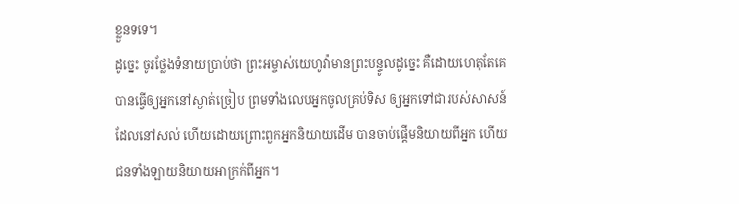ខ្លួនទទេ។
ដូច្នេះ ចូរថ្លែងទំនាយប្រាប់ថា ព្រះអម្ចាស់យេហូវ៉ាមានព្រះបន្ទូលដូច្នេះ គឺដោយហេតុតែគេបានធ្វើឲ្យអ្នកនៅស្ងាត់ច្រៀប ព្រមទាំងលេបអ្នកចូលគ្រប់ទិស ឲ្យអ្នកទៅជារបស់សាសន៍ដែលនៅសល់ ហើយដោយព្រោះពួកអ្នកនិយាយដើម បានចាប់ផ្ដើមនិយាយពីអ្នក ហើយជនទាំងឡាយនិយាយអាក្រក់ពីអ្នក។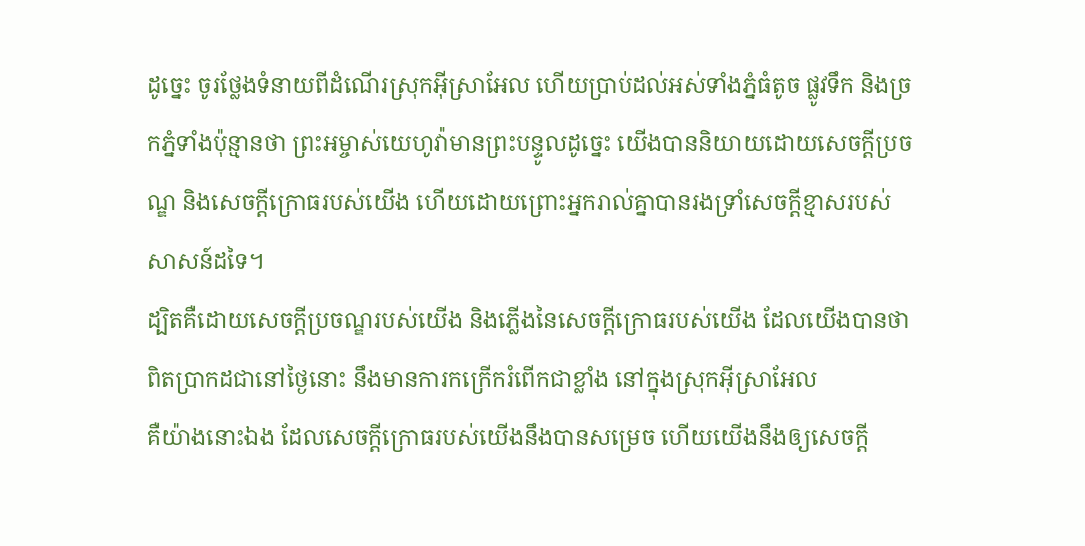ដូច្នេះ ចូរថ្លែងទំនាយពីដំណើរស្រុកអ៊ីស្រាអែល ហើយប្រាប់ដល់អស់ទាំងភ្នំធំតូច ផ្លូវទឹក និងច្រកភ្នំទាំងប៉ុន្មានថា ព្រះអម្ចាស់យេហូវ៉ាមានព្រះបន្ទូលដូច្នេះ យើងបាននិយាយដោយសេចក្ដីប្រចណ្ឌ និងសេចក្ដីក្រោធរបស់យើង ហើយដោយព្រោះអ្នករាល់គ្នាបានរងទ្រាំសេចក្ដីខ្មាសរបស់សាសន៍ដទៃ។
ដ្បិតគឺដោយសេចក្ដីប្រចណ្ឌរបស់យើង និងភ្លើងនៃសេចក្ដីក្រោធរបស់យើង ដែលយើងបានថា ពិតប្រាកដជានៅថ្ងៃនោះ នឹងមានការកក្រើករំពើកជាខ្លាំង នៅក្នុងស្រុកអ៊ីស្រាអែល
គឺយ៉ាងនោះឯង ដែលសេចក្ដីក្រោធរបស់យើងនឹងបានសម្រេច ហើយយើងនឹងឲ្យសេចក្ដី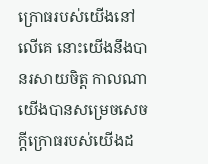ក្រោធរបស់យើងនៅលើគេ នោះយើងនឹងបានរសាយចិត្ត កាលណាយើងបានសម្រេចសេចក្ដីក្រោធរបស់យើងដ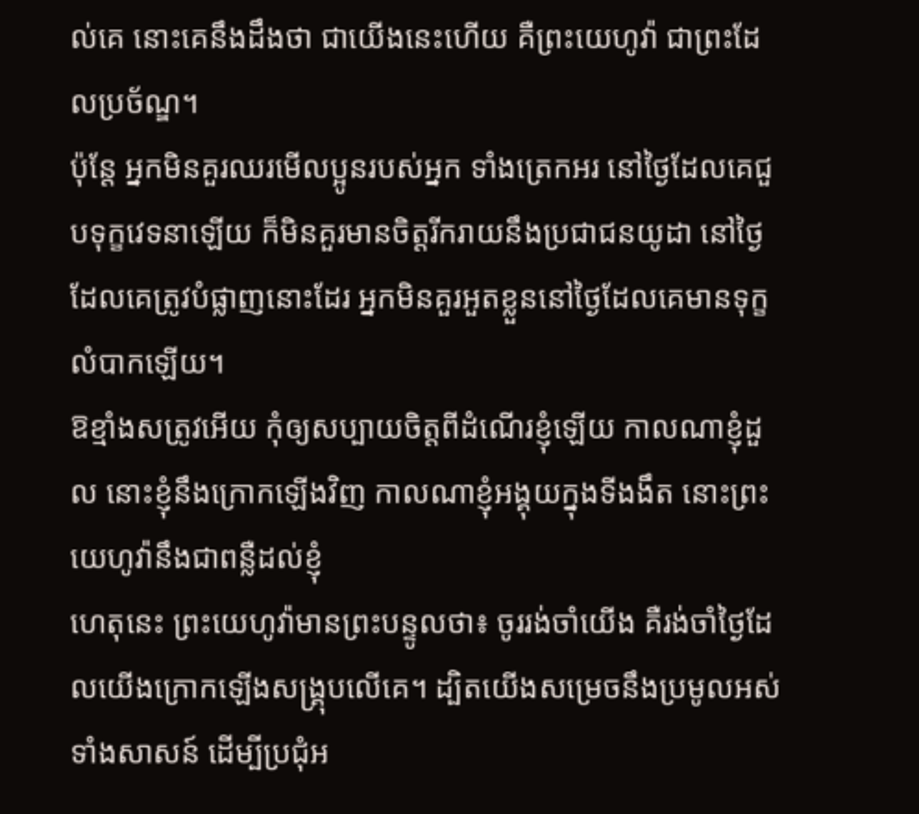ល់គេ នោះគេនឹងដឹងថា ជាយើងនេះហើយ គឺព្រះយេហូវ៉ា ជាព្រះដែលប្រច័ណ្ឌ។
ប៉ុន្តែ អ្នកមិនគួរឈរមើលប្អូនរបស់អ្នក ទាំងត្រេកអរ នៅថ្ងៃដែលគេជួបទុក្ខវេទនាឡើយ ក៏មិនគួរមានចិត្តរីករាយនឹងប្រជាជនយូដា នៅថ្ងៃដែលគេត្រូវបំផ្លាញនោះដែរ អ្នកមិនគួរអួតខ្លួននៅថ្ងៃដែលគេមានទុក្ខលំបាកឡើយ។
ឱខ្មាំងសត្រូវអើយ កុំឲ្យសប្បាយចិត្តពីដំណើរខ្ញុំឡើយ កាលណាខ្ញុំដួល នោះខ្ញុំនឹងក្រោកឡើងវិញ កាលណាខ្ញុំអង្គុយក្នុងទីងងឹត នោះព្រះយេហូវ៉ានឹងជាពន្លឺដល់ខ្ញុំ
ហេតុនេះ ព្រះយេហូវ៉ាមានព្រះបន្ទូលថា៖ ចូររង់ចាំយើង គឺរង់ចាំថ្ងៃដែលយើងក្រោកឡើងសង្គ្រុបលើគេ។ ដ្បិតយើងសម្រេចនឹងប្រមូលអស់ទាំងសាសន៍ ដើម្បីប្រជុំអ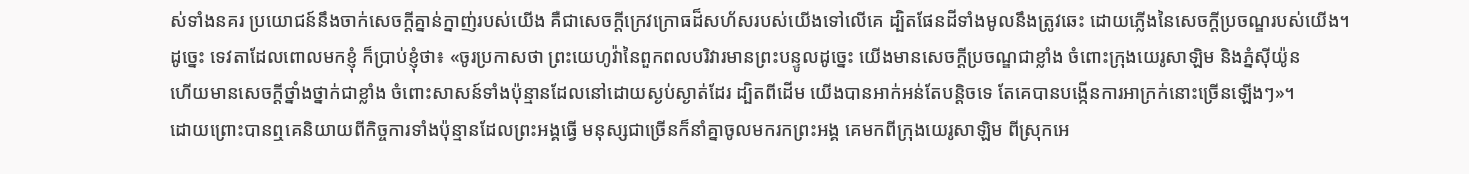ស់ទាំងនគរ ប្រយោជន៍នឹងចាក់សេចក្ដីគ្នាន់ក្នាញ់របស់យើង គឺជាសេចក្ដីក្រេវក្រោធដ៏សហ័សរបស់យើងទៅលើគេ ដ្បិតផែនដីទាំងមូលនឹងត្រូវឆេះ ដោយភ្លើងនៃសេចក្ដីប្រចណ្ឌរបស់យើង។
ដូច្នេះ ទេវតាដែលពោលមកខ្ញុំ ក៏ប្រាប់ខ្ញុំថា៖ «ចូរប្រកាសថា ព្រះយេហូវ៉ានៃពួកពលបរិវារមានព្រះបន្ទូលដូច្នេះ យើងមានសេចក្ដីប្រចណ្ឌជាខ្លាំង ចំពោះក្រុងយេរូសាឡិម និងភ្នំស៊ីយ៉ូន
ហើយមានសេចក្ដីថ្នាំងថ្នាក់ជាខ្លាំង ចំពោះសាសន៍ទាំងប៉ុន្មានដែលនៅដោយស្ងប់ស្ងាត់ដែរ ដ្បិតពីដើម យើងបានអាក់អន់តែបន្តិចទេ តែគេបានបង្កើនការអាក្រក់នោះច្រើនឡើងៗ»។
ដោយព្រោះបានឮគេនិយាយពីកិច្ចការទាំងប៉ុន្មានដែលព្រះអង្គធ្វើ មនុស្សជាច្រើនក៏នាំគ្នាចូលមករកព្រះអង្គ គេមកពីក្រុងយេរូសាឡិម ពីស្រុកអេ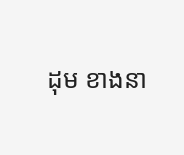ដុម ខាងនា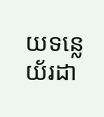យទន្លេយ័រដា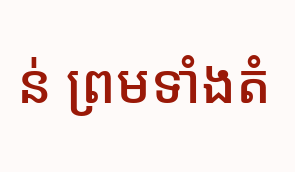ន់ ព្រមទាំងតំ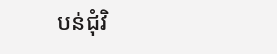បន់ជុំវិ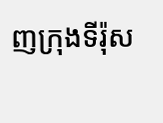ញក្រុងទីរ៉ុស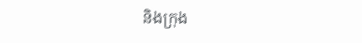និងក្រុង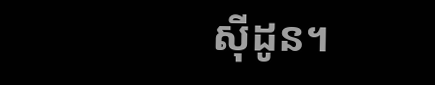ស៊ីដូន។